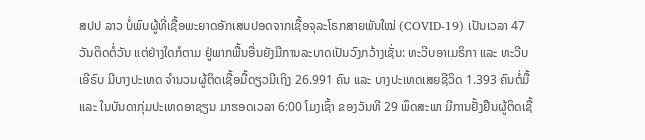ສປປ ລາວ ບໍ່ພົບຜູ້ທີ່ເຊື້ອພະຍາດອັກເສບປອດຈາກເຊື້ອຈຸລະໂຣກສາຍພັນໃໝ່ (COVID-19) ເປັນເວລາ 47 ວັນຕິດຕໍ່ວັນ ແຕ່ຢ່າງໃດກໍຕາມ ຢູ່ພາກພື້ນອື່ນຍັງມີການລະບາດເປັນວົງກວ້າງເຊັ່ນ: ທະວີບອາເມຣິກາ ແລະ ທະວີບເອີຣົບ ມີບາງປະເທດ ຈຳນວນຜູ້ຕິດເຊື້ອມື້ດຽວມີເຖິງ 26.991 ຄົນ ແລະ ບາງປະເທດເສຍຊີວິດ 1.393 ຄົນຕໍ່ມື້ ແລະ ໃນບັນດາກຸ່ມປະເທດອາຊຽນ ມາຮອດເວລາ 6:00 ໂມງເຊົ້າ ຂອງວັນທີ 29 ພຶດສະພາ ມີການຢັ້ງຢືນຜູ້ຕິດເຊື້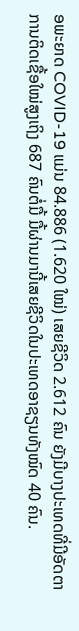ອພະຍາດ COVID-19 ແມ່ນ 84.886 (1.620 ໃໝ່) ເສຍຊີວິດ 2.612 ຄົນ ຍັງມີບາງປະເທດທີ່ມີອັດຕາການຕິດເຊື້ອໃໝ່ສູງເຖິງ 687 ຄົນຕໍ່ມື້ ມື້ຜ່ານມານີ້ເສຍຊີວິດໃນປະເທດອາຊຽນທັງໝົດ 40 ຄົນ.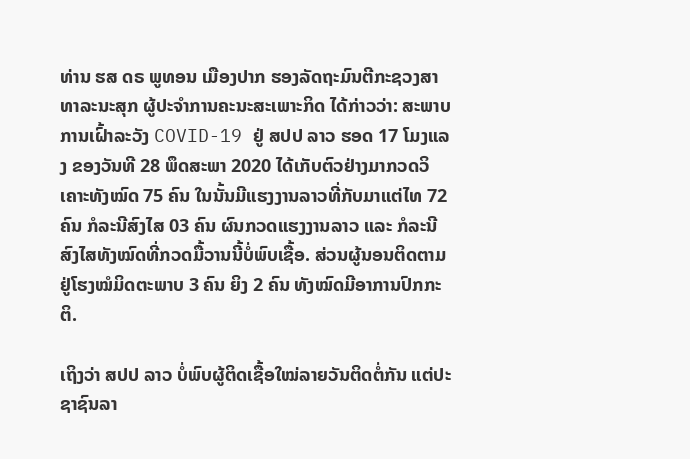ທ່ານ ຮສ ດຣ ພູທອນ ເມືອງປາກ ຮອງລັດຖະມົນຕີກະຊວງສາທາລະນະສຸກ ຜູ້ປະຈຳການຄະນະສະເພາະກິດ ໄດ້ກ່າວວ່າ: ສະພາບການເຝົ້າລະວັງ COVID-19 ຢູ່ ສປປ ລາວ ຮອດ 17 ໂມງແລງ ຂອງວັນທີ 28 ພຶດສະພາ 2020 ໄດ້ເກັບຕົວຢ່າງມາກວດວິເຄາະທັງໝົດ 75 ຄົນ ໃນນັ້ນມີແຮງງານລາວທີ່ກັບມາແຕ່ໄທ 72 ຄົນ ກໍລະນີສົງໄສ 03 ຄົນ ຜົນກວດແຮງງານລາວ ແລະ ກໍລະນີສົງໄສທັງໝົດທີ່ກວດມື້ວານນີ້ບໍ່ພົບເຊື້ອ. ສ່ວນຜູ້ນອນຕິດຕາມຢູ່ໂຮງໝໍມິດຕະພາບ 3 ຄົນ ຍິງ 2 ຄົນ ທັງໝົດມີອາການປົກກະຕິ.

ເຖິງວ່າ ສປປ ລາວ ບໍ່ພົບຜູ້ຕິດເຊື້ອໃໝ່ລາຍວັນຕິດຕໍ່ກັນ ແຕ່ປະຊາຊົນລາ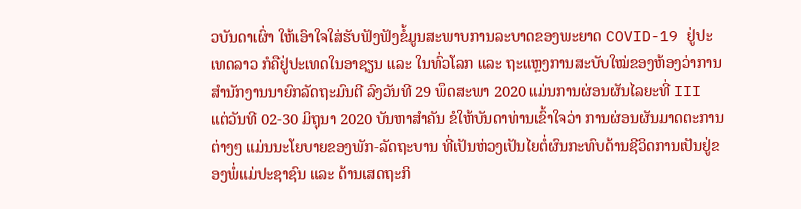ວບັນດາເຜົ່າ ໃຫ້ເອົາໃຈໃສ່ຮັບຟັງຟັງຂໍ້ມູນສະພາບການລະບາດຂອງພະຍາດ COVID-19 ຢູ່ປະເທດລາວ ກໍຄືຢູ່ປະເທດໃນອາຊຽນ ແລະ ໃນທົ່ວໂລກ ແລະ ຖະແຫຼງການສະບັບໃໝ່ຂອງຫ້ອງວ່າການສຳນັກງານນາຍົກລັດຖະມົນຕີ ລົງວັນທີ 29 ພຶດສະພາ 2020 ແມ່ນການຜ່ອນຜັນໄລຍະທີ່ III ແຕ່ວັນທີ 02-30 ມິຖຸນາ 2020 ບັນຫາສຳຄັນ ຂໍໃຫ້ບັນດາທ່ານເຂົ້າໃຈວ່າ ການຜ່ອນຜັນມາດຕະການຕ່າງໆ ແມ່ນນະໂຍບາຍຂອງພັກ-ລັດຖະບານ ທີ່ເປັນຫ່ວງເປັນໄຍຕໍ່ຜົນກະທົບດ້ານຊີວິດການເປັນຢູ່ຂອງພໍ່ແມ່ປະຊາຊົນ ແລະ ດ້ານເສດຖະກິ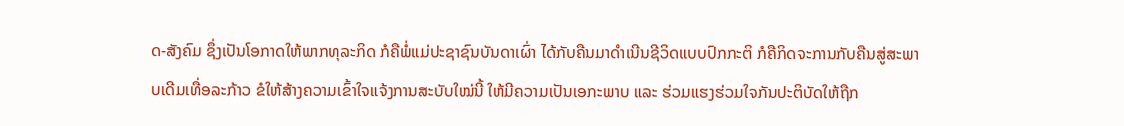ດ-ສັງຄົມ ຊຶ່ງເປັນໂອກາດໃຫ້ພາກທຸລະກິດ ກໍຄືພໍ່ແມ່ປະຊາຊົນບັນດາເຜົ່າ ໄດ້ກັບຄືນມາດຳເນີນຊີວິດແບບປົກກະຕິ ກໍຄືກິດຈະການກັບຄືນສູ່ສະພາບເດີມເທື່ອລະກ້າວ ຂໍໃຫ້ສ້າງຄວາມເຂົ້າໃຈແຈ້ງການສະບັບໃໝ່ນີ້ ໃຫ້ມີຄວາມເປັນເອກະພາບ ແລະ ຮ່ວມແຮງຮ່ວມໃຈກັນປະຕິບັດໃຫ້ຖືກ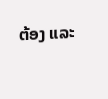ຕ້ອງ ແລະ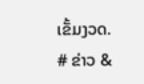ເຂັ້ມງວດ.
# ຂ່າວ &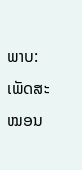ພາບ: ເພັດສະໝອນ